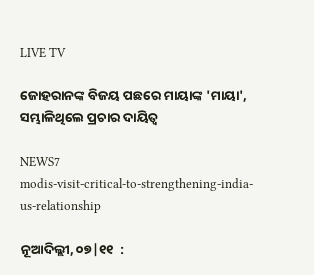LIVE TV

ଜୋହରାନଙ୍କ ବିଜୟ ପଛରେ ମାୟାଙ୍କ 'ମାୟା', ସମ୍ଭାଳିଥିଲେ ପ୍ରଚାର ଦାୟିତ୍ୱ

NEWS7
modis-visit-critical-to-strengthening-india-us-relationship

ନୂଆଦିଲ୍ଲୀ, ୦୭|୧୧  :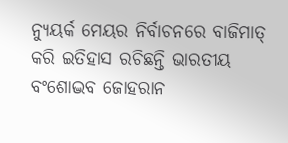ନ୍ୟୁୟର୍କ ମେୟର ନିର୍ବାଚନରେ ବାଜିମାତ୍ କରି ଇତିହାସ ରଚିଛନ୍ତି ଭାରତୀୟ ବଂଶୋଦ୍ଭବ ଜୋହରାନ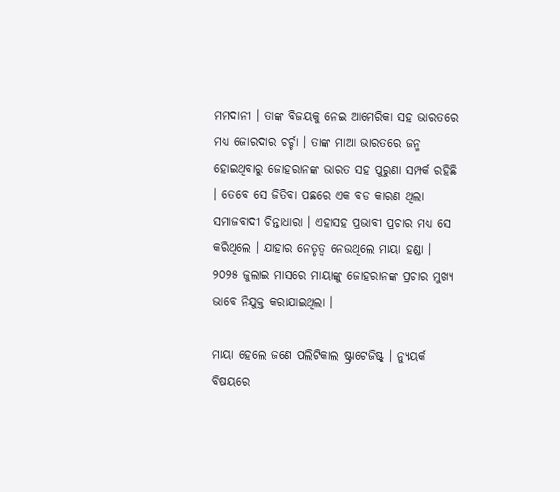ମମଦାନୀ । ତାଙ୍କ ବିଜୟକୁ ନେଇ ଆମେରିକା ସହ ଭାରତରେ ମଧ୍ୟ ଜୋରଦାର ଚର୍ଚ୍ଚା । ତାଙ୍କ ମାଆ ଭାରତରେ ଜନ୍ମ ହୋଇଥିବାରୁ ଜୋହରାନଙ୍କ ଭାରତ ସହ ପୁରୁଣା ସମ୍ପର୍କ ରହିଛି । ତେବେ ସେ ଜିତିବା ପଛରେ ଏକ ବଡ କାରଣ ଥିଲା ସମାଜବାଦୀ ଚିନ୍ତାଧାରା । ଏହାସହ ପ୍ରଭାବୀ ପ୍ରଚାର ମଧ୍ୟ ସେ କରିଥିଲେ । ଯାହାର ନେତୃତ୍ୱ ନେଉଥିଲେ ମାୟା ହଣ୍ଡା । ୨୦୨୫ ଜୁଲାଇ ମାସରେ ମାୟାଙ୍କୁ ଜୋହରାନଙ୍କ ପ୍ରଚାର ମୁଖ୍ୟ ଭାବେ ନିଯୁକ୍ତ କରାଯାଇଥିଲା ।

ମାୟା ହେଲେ ଜଣେ ପଲିଟିକାଲ ଷ୍ଟ୍ରାଟେଜିଷ୍ଟ୍ । ନ୍ୟୁୟର୍କ ବିଷୟରେ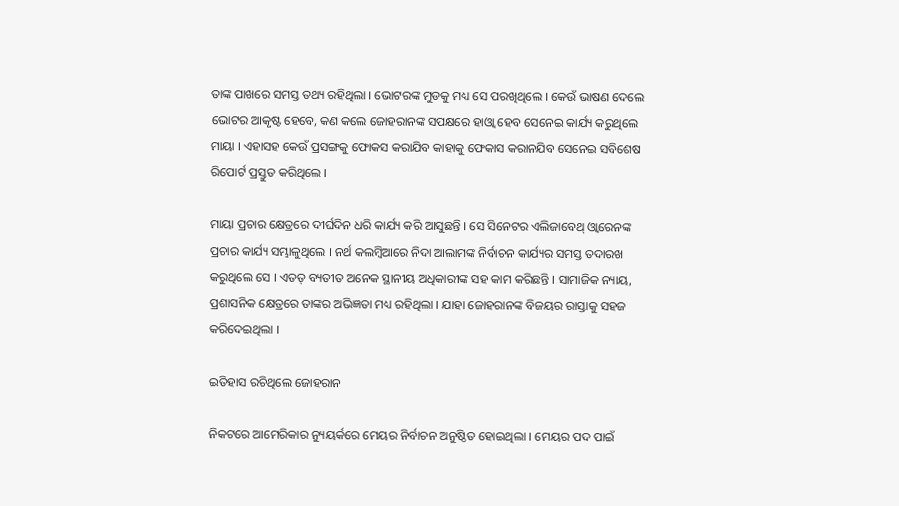ତାଙ୍କ ପାଖରେ ସମସ୍ତ ତଥ୍ୟ ରହିଥିଲା । ଭୋଟରଙ୍କ ମୁଡକୁ ମଧ୍ୟ ସେ ପରଖିଥିଲେ । କେଉଁ ଭାଷଣ ଦେଲେ ଭୋଟର ଆକୃଷ୍ଟ ହେବେ, କଣ କଲେ ଜୋହରାନଙ୍କ ସପକ୍ଷରେ ହାଓ୍ୱା ହେବ ସେନେଇ କାର୍ଯ୍ୟ କରୁଥିଲେ ମାୟା । ଏହାସହ କେଉଁ ପ୍ରସଙ୍ଗକୁ ଫୋକସ କରାଯିବ କାହାକୁ ଫେକାସ କରାନଯିବ ସେନେଇ ସବିଶେଷ ରିପୋର୍ଟ ପ୍ରସ୍ତୁତ କରିଥିଲେ ।

ମାୟା ପ୍ରଚାର କ୍ଷେତ୍ରରେ ଦୀର୍ଘଦିନ ଧରି କାର୍ଯ୍ୟ କରି ଆସୁଛନ୍ତି । ସେ ସିନେଟର ଏଲିଜାବେଥ୍ ଓ୍ୱାରେନଙ୍କ ପ୍ରଚାର କାର୍ଯ୍ୟ ସମ୍ଭାଳୁଥିଲେ । ନର୍ଥ କଲମ୍ବିଆରେ ନିଦା ଆଲାମଙ୍କ ନିର୍ବାଚନ କାର୍ଯ୍ୟର ସମସ୍ତ ତଦାରଖ କରୁଥିଲେ ସେ । ଏତତ୍ ବ୍ୟତୀତ ଅନେକ ସ୍ଥାନୀୟ ଅଧିକାରୀଙ୍କ ସହ କାମ କରିଛନ୍ତି । ସାମାଜିକ ନ୍ୟାୟ, ପ୍ରଶାସନିକ କ୍ଷେତ୍ରରେ ତାଙ୍କର ଅଭିଜ୍ଞତା ମଧ୍ୟ ରହିଥିଲା । ଯାହା ଜୋହରାନଙ୍କ ବିଜୟର ରାସ୍ତାକୁ ସହଜ କରିଦେଇଥିଲା ।

ଇତିହାସ ରଚିଥିଲେ ଜୋହରାନ

ନିକଟରେ ଆମେରିକାର ନ୍ୟୁୟର୍କରେ ମେୟର ନିର୍ବାଚନ ଅନୁଷ୍ଠିତ ହୋଇଥିଲା । ମେୟର ପଦ ପାଇଁ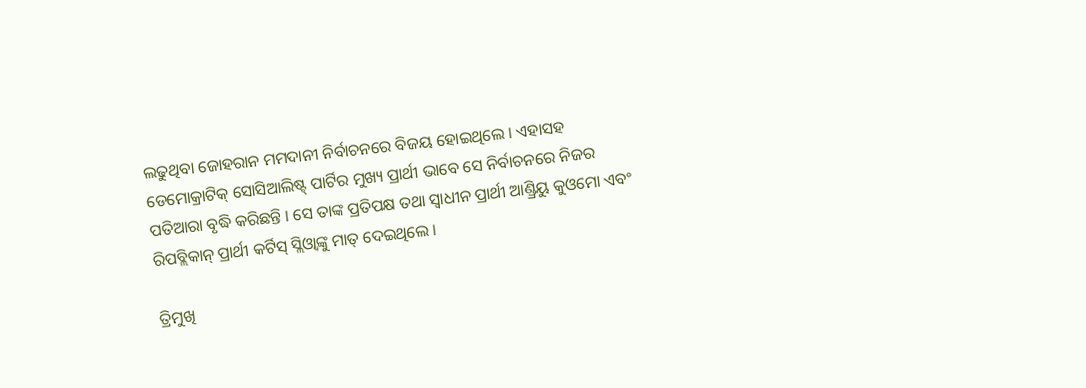ଲଢୁଥିବା ଜୋହରାନ ମମଦାନୀ ନିର୍ବାଚନରେ ବିଜୟ ହୋଇଥିଲେ । ଏହାସହ ଡେମୋକ୍ରାଟିକ୍ ସୋସିଆଲିଷ୍ଟ୍ ପାର୍ଟିର ମୁଖ୍ୟ ପ୍ରାର୍ଥୀ ଭାବେ ସେ ନିର୍ବାଚନରେ ନିଜର ପତିଆରା ବୃଦ୍ଧି କରିଛନ୍ତି । ସେ ତାଙ୍କ ପ୍ରତିପକ୍ଷ ତଥା ସ୍ବାଧୀନ ପ୍ରାର୍ଥୀ ଆଣ୍ଡ୍ରିୟୁ କୁଓମୋ ଏବଂ ରିପବ୍ଲିକାନ୍ ପ୍ରାର୍ଥୀ କର୍ଟିସ୍ ସ୍ଲିଓ୍ୱାଙ୍କୁ ମାତ୍ ଦେଇଥିଲେ ।

ତ୍ରିମୁଖି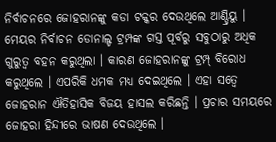ନିର୍ବାଚନରେ ଜୋହରାନଙ୍କୁ କଡା ଟକ୍କର ଦେଉଥିଲେ ଆଣ୍ଡ୍ରିୟୁ । ମେୟର ନିର୍ବାଚନ ଡୋନାଲ୍ଡ ଟ୍ରମ୍ପଙ୍କ ଗସ୍ତ ପୂର୍ବରୁ ସବୁଠାରୁ ଅଧିକ ଗୁରୁତ୍ୱ ବହନ କରୁଥିଲା । କାରଣ ଜୋହରାନଙ୍କୁ ଟ୍ରମ୍ପ୍ ବିରୋଧ କରୁଥିଲେ । ଏପରିକି ଧମକ ମଧ୍ୟ ଦେଇଥିଲେ । ଏହା ସତ୍ୱେ ଜୋହରାନ ଐତିହାସିକ ବିଜୟ ହାସଲ କରିଛନ୍ତି । ପ୍ରଚାର ସମୟରେ ଜୋହରା ହିନ୍ଦୀରେ ଭାଷଣ ଦେଉଥିଲେ ।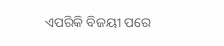ଏପରିକି ବିଜୟୀ ପରେ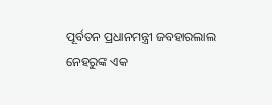ପୂର୍ବତନ ପ୍ରଧାନମନ୍ତ୍ରୀ ଜବହାରଲାଲ ନେହରୁଙ୍କ ଏକ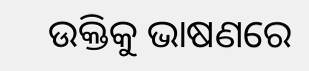ଉକ୍ତିକୁ ଭାଷଣରେ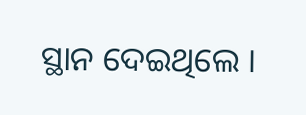ସ୍ଥାନ ଦେଇଥିଲେ ।